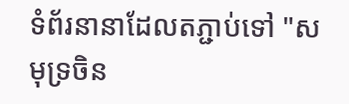ទំព័រនានាដែលតភ្ជាប់ទៅ "សមុទ្រចិន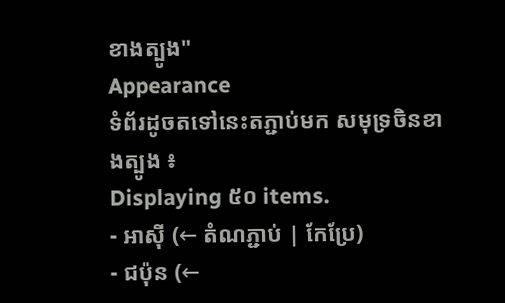ខាងត្បូង"
Appearance
ទំព័រដូចតទៅនេះតភ្ជាប់មក សមុទ្រចិនខាងត្បូង ៖
Displaying ៥០ items.
- អាស៊ី (← តំណភ្ជាប់ | កែប្រែ)
- ជប៉ុន (←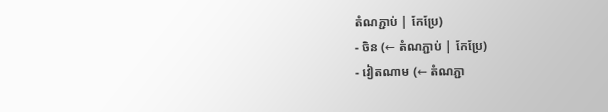តំណភ្ជាប់ | កែប្រែ)
- ចិន (← តំណភ្ជាប់ | កែប្រែ)
- វៀតណាម (← តំណភ្ជា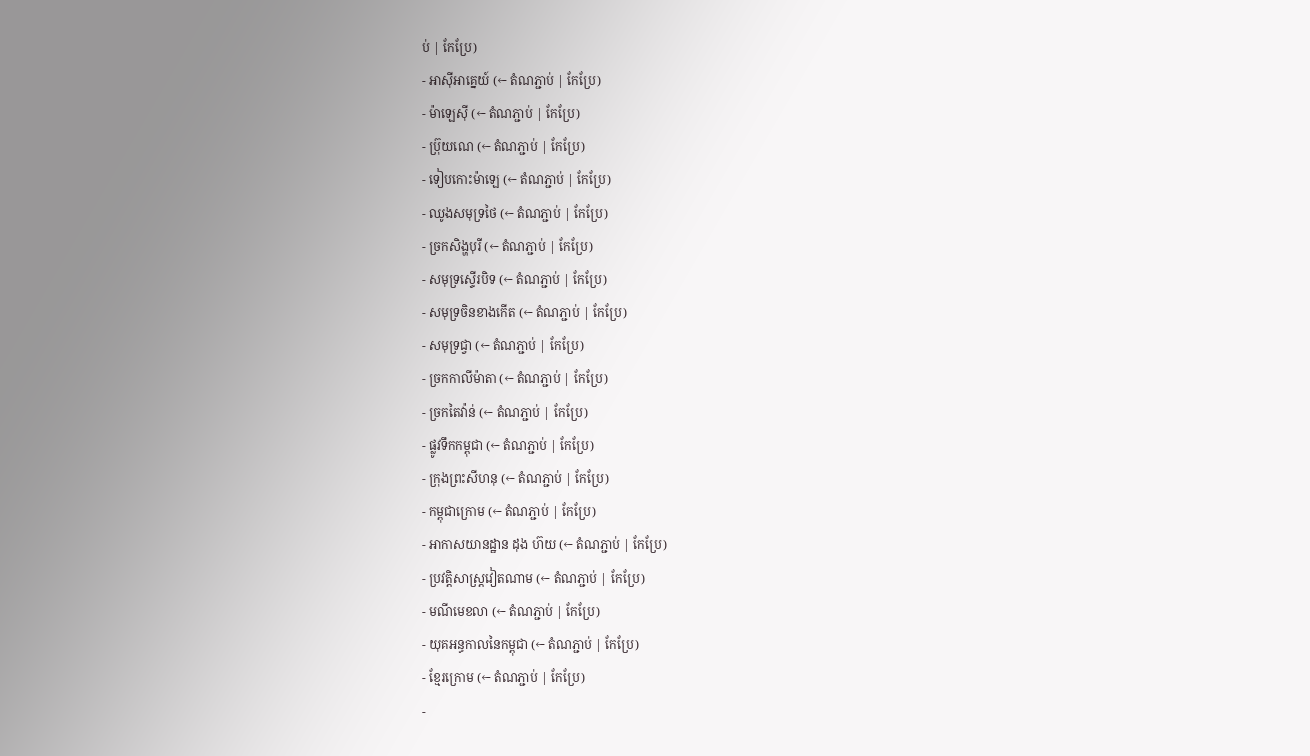ប់ | កែប្រែ)
- អាស៊ីអាគ្នេយ៍ (← តំណភ្ជាប់ | កែប្រែ)
- ម៉ាឡេស៊ី (← តំណភ្ជាប់ | កែប្រែ)
- ប្រ៊ុយណេ (← តំណភ្ជាប់ | កែប្រែ)
- ទៀបកោះម៉ាឡេ (← តំណភ្ជាប់ | កែប្រែ)
- ឈូងសមុទ្រថៃ (← តំណភ្ជាប់ | កែប្រែ)
- ច្រកសិង្ហបុរី (← តំណភ្ជាប់ | កែប្រែ)
- សមុទ្រស្ទើរបិទ (← តំណភ្ជាប់ | កែប្រែ)
- សមុទ្រចិនខាងកើត (← តំណភ្ជាប់ | កែប្រែ)
- សមុទ្រជ្វា (← តំណភ្ជាប់ | កែប្រែ)
- ច្រកកាលីម៉ាតា (← តំណភ្ជាប់ | កែប្រែ)
- ច្រកតៃវ៉ាន់ (← តំណភ្ជាប់ | កែប្រែ)
- ផ្លូវទឹកកម្ពុជា (← តំណភ្ជាប់ | កែប្រែ)
- ក្រុងព្រះសីហនុ (← តំណភ្ជាប់ | កែប្រែ)
- កម្ពុជាក្រោម (← តំណភ្ជាប់ | កែប្រែ)
- អាកាសយានដ្ឋាន ដុង ហ៊យ (← តំណភ្ជាប់ | កែប្រែ)
- ប្រវត្តិសាស្ត្រវៀតណាម (← តំណភ្ជាប់ | កែប្រែ)
- មណីមេខលា (← តំណភ្ជាប់ | កែប្រែ)
- យុគអន្ធកាលនៃកម្ពុជា (← តំណភ្ជាប់ | កែប្រែ)
- ខ្មែរក្រោម (← តំណភ្ជាប់ | កែប្រែ)
-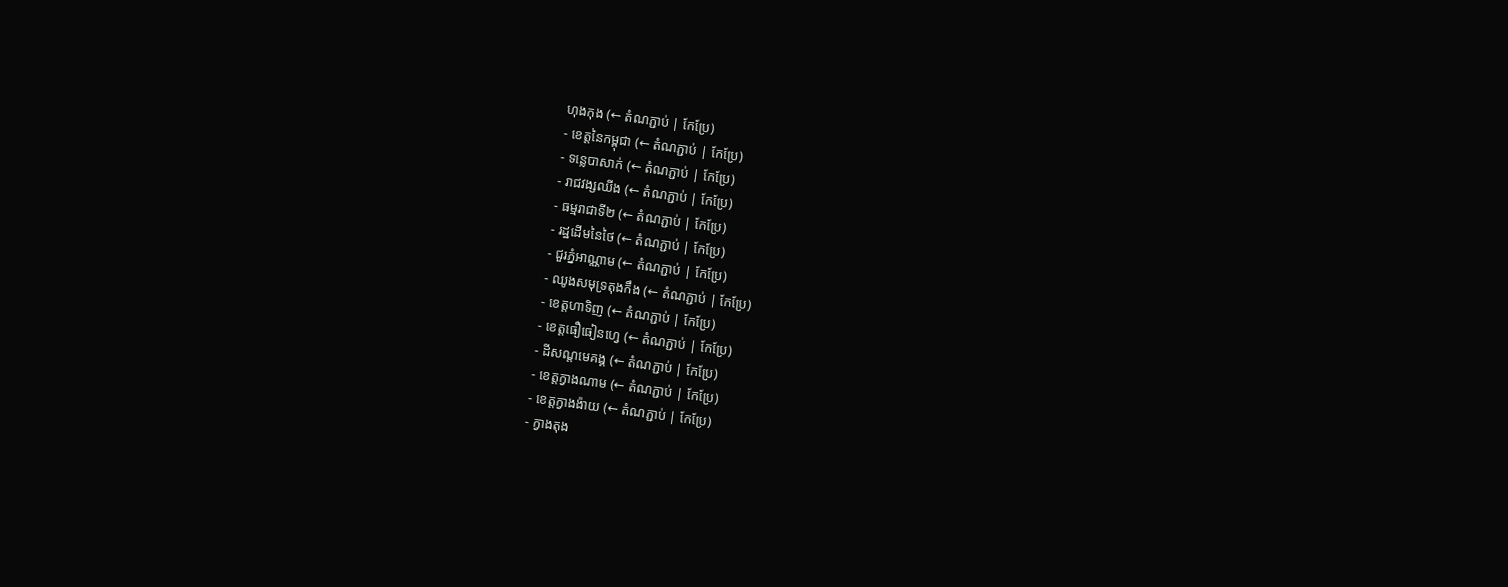ហុងកុង (← តំណភ្ជាប់ | កែប្រែ)
- ខេត្តនៃកម្ពុជា (← តំណភ្ជាប់ | កែប្រែ)
- ទន្លេបាសាក់ (← តំណភ្ជាប់ | កែប្រែ)
- រាជវង្សឈីង (← តំណភ្ជាប់ | កែប្រែ)
- ធម្មរាជាទី២ (← តំណភ្ជាប់ | កែប្រែ)
- រដ្ឋដើមនៃថៃ (← តំណភ្ជាប់ | កែប្រែ)
- ជួរភ្នំអាណ្ណាម (← តំណភ្ជាប់ | កែប្រែ)
- ឈូងសមុទ្រតុងកឹង (← តំណភ្ជាប់ | កែប្រែ)
- ខេត្តហាទិញ (← តំណភ្ជាប់ | កែប្រែ)
- ខេត្តធឿធៀនហ្វេ (← តំណភ្ជាប់ | កែប្រែ)
- ដីសណ្តមេគង្គ (← តំណភ្ជាប់ | កែប្រែ)
- ខេត្តក្វាងណាម (← តំណភ្ជាប់ | កែប្រែ)
- ខេត្តក្វាងង៉ាយ (← តំណភ្ជាប់ | កែប្រែ)
- ក្វាងតុង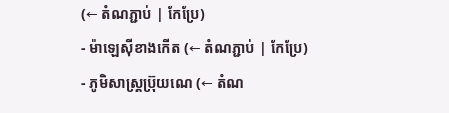(← តំណភ្ជាប់ | កែប្រែ)
- ម៉ាឡេស៊ីខាងកើត (← តំណភ្ជាប់ | កែប្រែ)
- ភូមិសាស្ត្រប្រ៊ុយណេ (← តំណ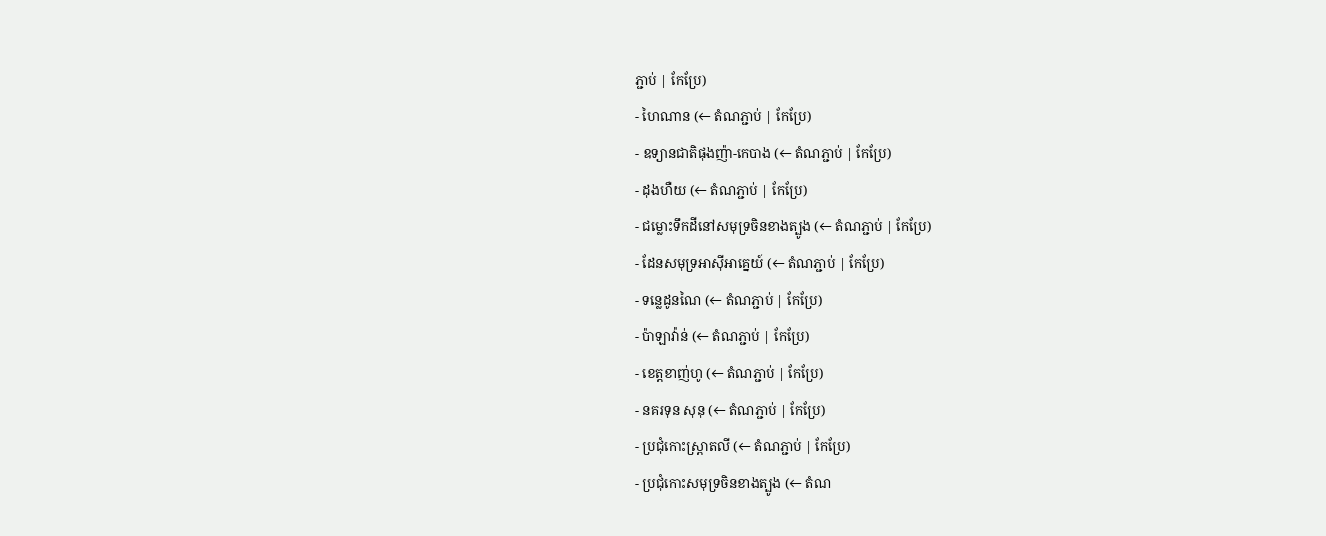ភ្ជាប់ | កែប្រែ)
- ហៃណាន (← តំណភ្ជាប់ | កែប្រែ)
- ឧទ្យានជាតិផុងញ៉ា-កេបាង (← តំណភ្ជាប់ | កែប្រែ)
- ដុងហឺយ (← តំណភ្ជាប់ | កែប្រែ)
- ជម្លោះទឹកដីនៅសមុទ្រចិនខាងត្បូង (← តំណភ្ជាប់ | កែប្រែ)
- ដែនសមុទ្រអាស៊ីអាគ្នេយ៍ (← តំណភ្ជាប់ | កែប្រែ)
- ទន្លេដូនណៃ (← តំណភ្ជាប់ | កែប្រែ)
- ប៉ាឡាវ៉ាន់ (← តំណភ្ជាប់ | កែប្រែ)
- ខេត្តខាញ់ហូ (← តំណភ្ជាប់ | កែប្រែ)
- នគរទុន សុនុ (← តំណភ្ជាប់ | កែប្រែ)
- ប្រជុំកោះស្ព្រាតលី (← តំណភ្ជាប់ | កែប្រែ)
- ប្រជុំកោះសមុទ្រចិនខាងត្បូង (← តំណ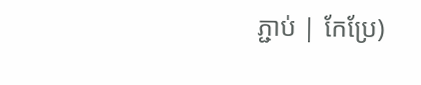ភ្ជាប់ | កែប្រែ)